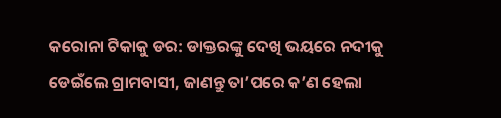କରୋନା ଟିକାକୁ ଡର: ଡାକ୍ତରଙ୍କୁ ଦେଖି ଭୟରେ ନଦୀକୁ ଡେଇଁଲେ ଗ୍ରାମବାସୀ, ଜାଣନ୍ତୁ ତା’ପରେ କ’ଣ ହେଲା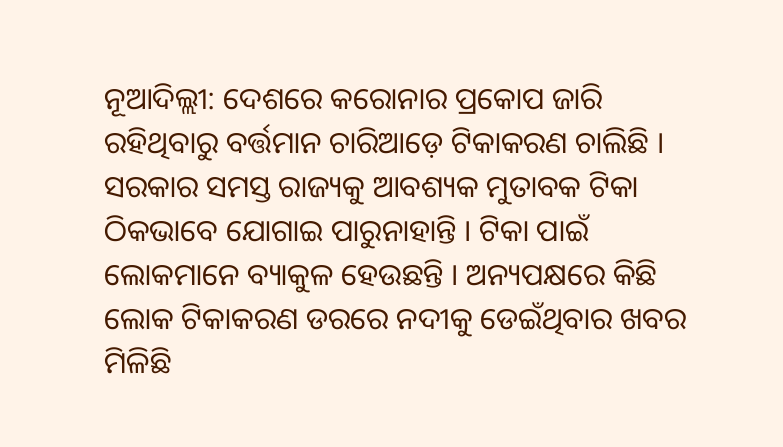ନୂଆଦିଲ୍ଲୀ: ଦେଶରେ କରୋନାର ପ୍ରକୋପ ଜାରି ରହିଥିବାରୁ ବର୍ତ୍ତମାନ ଚାରିଆଡ଼େ ଟିକାକରଣ ଚାଲିଛି । ସରକାର ସମସ୍ତ ରାଜ୍ୟକୁ ଆବଶ୍ୟକ ମୁତାବକ ଟିକା ଠିକଭାବେ ଯୋଗାଇ ପାରୁନାହାନ୍ତି । ଟିକା ପାଇଁ ଲୋକମାନେ ବ୍ୟାକୁଳ ହେଉଛନ୍ତି । ଅନ୍ୟପକ୍ଷରେ କିଛି ଲୋକ ଟିକାକରଣ ଡରରେ ନଦୀକୁ ଡେଇଁଥିବାର ଖବର ମିଳିଛି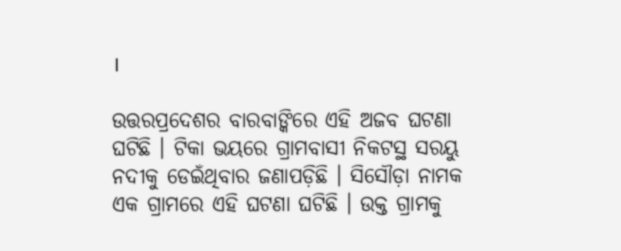।

ଉତ୍ତରପ୍ରଦେଶର ବାରବାଙ୍କିରେ ଏହି ଅଜବ ଘଟଣା ଘଟିଛି । ଟିକା ଭୟରେ ଗ୍ରାମବାସୀ ନିକଟସ୍ଥ ସରୟୁ ନଦୀକୁ ଡେଇଁଥିବାର ଜଣାପଡ଼ିଛି । ସିସୌଡ଼ା ନାମକ ଏକ ଗ୍ରାମରେ ଏହି ଘଟଣା ଘଟିଛି । ଉକ୍ତ ଗ୍ରାମକୁ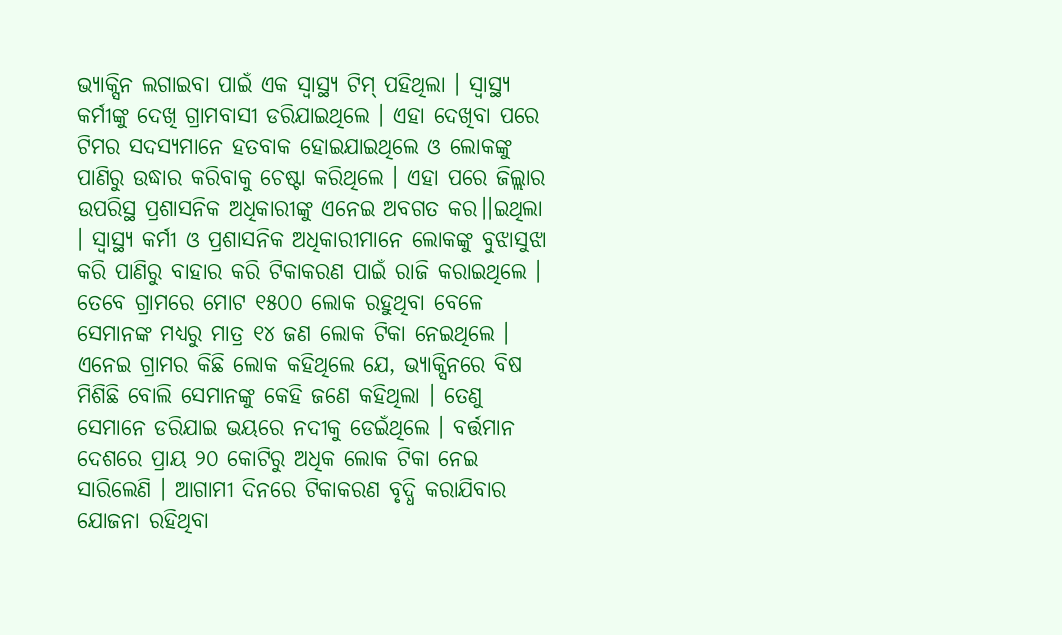ଭ୍ୟାକ୍ସିନ ଲଗାଇବା ପାଇଁ ଏକ ସ୍ୱାସ୍ଥ୍ୟ ଟିମ୍ ପହିଥିଲା । ସ୍ୱାସ୍ଥ୍ୟ କର୍ମୀଙ୍କୁ ଦେଖି ଗ୍ରାମବାସୀ ଡରିଯାଇଥିଲେ । ଏହା ଦେଖିବା ପରେ ଟିମର ସଦସ୍ୟମାନେ ହତବାକ ହୋଇଯାଇଥିଲେ ଓ ଲୋକଙ୍କୁ ପାଣିରୁ ଉଦ୍ଧାର କରିବାକୁ ଚେଷ୍ଟା କରିଥିଲେ । ଏହା ପରେ ଜିଲ୍ଲାର ଉପରିସ୍ଥ ପ୍ରଶାସନିକ ଅଧିକାରୀଙ୍କୁ ଏନେଇ ଅବଗତ କର।।ଇଥିଲା । ସ୍ୱାସ୍ଥ୍ୟ କର୍ମୀ ଓ ପ୍ରଶାସନିକ ଅଧିକାରୀମାନେ ଲୋକଙ୍କୁ ବୁଝାସୁଝା କରି ପାଣିରୁ ବାହାର କରି ଟିକାକରଣ ପାଇଁ ରାଜି କରାଇଥିଲେ । ତେବେ ଗ୍ରାମରେ ମୋଟ ୧୫୦୦ ଲୋକ ରହୁଥିବା ବେଳେ ସେମାନଙ୍କ ମଧ୍ୟରୁ ମାତ୍ର ୧୪ ଜଣ ଲୋକ ଟିକା ନେଇଥିଲେ । ଏନେଇ ଗ୍ରାମର କିଛି ଲୋକ କହିଥିଲେ ଯେ, ଭ୍ୟାକ୍ସିନରେ ବିଷ ମିଶିଛି ବୋଲି ସେମାନଙ୍କୁ କେହି ଜଣେ କହିଥିଲା । ତେଣୁ ସେମାନେ ଡରିଯାଇ ଭୟରେ ନଦୀକୁ ଡେଇଁଥିଲେ । ବର୍ତ୍ତମାନ ଦେଶରେ ପ୍ରାୟ ୨୦ କୋଟିରୁ ଅଧିକ ଲୋକ ଟିକା ନେଇ ସାରିଲେଣି । ଆଗାମୀ ଦିନରେ ଟିକାକରଣ ବୃଦ୍ଧି କରାଯିବାର ଯୋଜନା ରହିଥିବା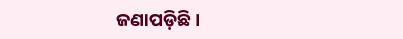ଜଣାପଡ଼ିଛି ।